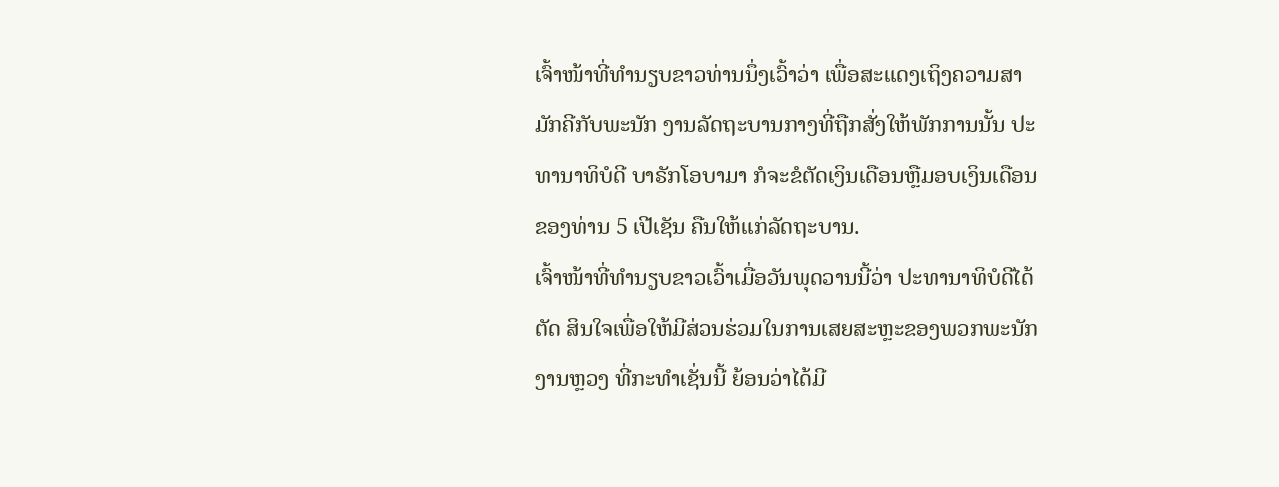ເຈົ້າໜ້າທີ່ທໍານຽບຂາວທ່ານນຶ່ງເວົ້າວ່າ ເພື່ອສະແດງເຖິງຄວາມສາມັກຄີກັບພະນັກ ງານລັດຖະບານກາງທີ່ຖືກສັ່ງໃຫ້ພັກການນັ້ນ ປະທານາທິບໍດີ ບາຣັກໂອບາມາ ກໍຈະຂໍຕັດເງິນເດືອນຫຼືມອບເງິນເດືອນຂອງທ່ານ 5 ເປີເຊັນ ຄືນໃຫ້ແກ່ລັດຖະບານ.
ເຈົ້າໜ້າທີ່ທໍານຽບຂາວເວົ້າເມື່ອວັນພຸດວານນີ້ວ່າ ປະທານາທິບໍດີໄດ້ຕັດ ສິນໃຈເພື່ອໃຫ້ມີສ່ວນຮ່ວມໃນການເສຍສະຫຼະຂອງພວກພະນັກງານຫຼວງ ທີ່ກະທໍາເຊັ່ນນີ້ ຍ້ອນວ່າໄດ້ມີ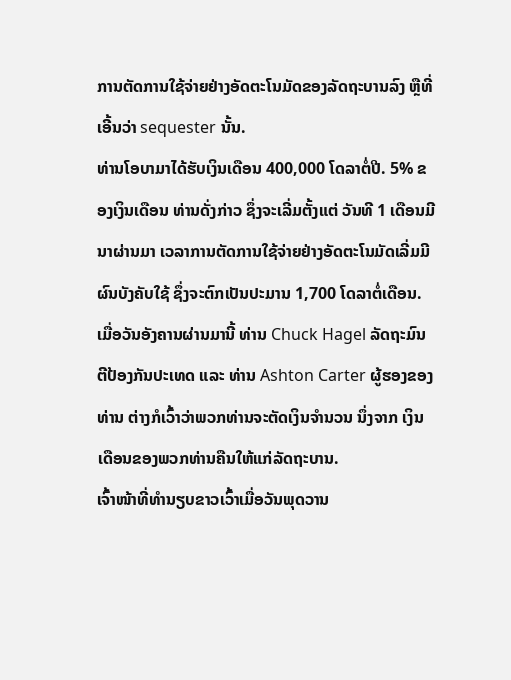ການຕັດການໃຊ້ຈ່າຍຢ່າງອັດຕະໂນມັດຂອງລັດຖະບານລົງ ຫຼືທີ່ເອີ້ນວ່າ sequester ນັ້ນ.
ທ່ານໂອບາມາໄດ້ຮັບເງິນເດືອນ 400,000 ໂດລາຕໍ່ປີ. 5% ຂອງເງິນເດືອນ ທ່ານດັ່ງກ່າວ ຊຶ່ງຈະເລີ່ມຕັ້ງແຕ່ ວັນທີ 1 ເດືອນມີນາຜ່ານມາ ເວລາການຕັດການໃຊ້ຈ່າຍຢ່າງອັດຕະໂນມັດເລີ່ມມີຜົນບັງຄັບໃຊ້ ຊຶ່ງຈະຕົກເປັນປະມານ 1,700 ໂດລາຕໍ່ເດືອນ.
ເມື່ອວັນອັງຄານຜ່ານມານີ້ ທ່ານ Chuck Hagel ລັດຖະມົນຕີປ້ອງກັນປະເທດ ແລະ ທ່ານ Ashton Carter ຜູ້ຮອງຂອງທ່ານ ຕ່າງກໍເວົ້າວ່າພວກທ່ານຈະຕັດເງິນຈໍານວນ ນຶ່ງຈາກ ເງິນເດືອນຂອງພວກທ່ານຄືນໃຫ້ແກ່ລັດຖະບານ.
ເຈົ້າໜ້າທີ່ທໍານຽບຂາວເວົ້າເມື່ອວັນພຸດວານ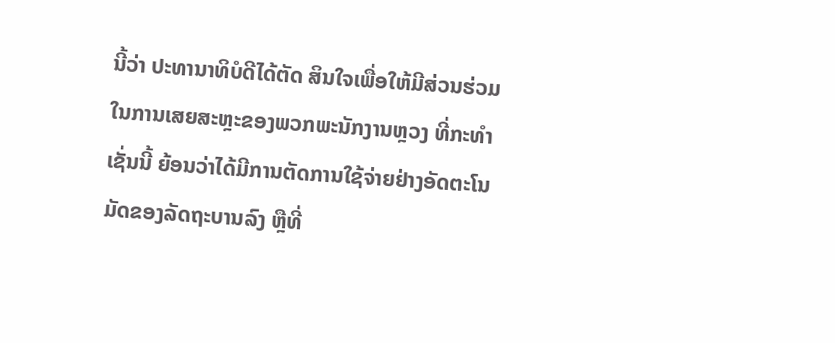ນີ້ວ່າ ປະທານາທິບໍດີໄດ້ຕັດ ສິນໃຈເພື່ອໃຫ້ມີສ່ວນຮ່ວມໃນການເສຍສະຫຼະຂອງພວກພະນັກງານຫຼວງ ທີ່ກະທໍາເຊັ່ນນີ້ ຍ້ອນວ່າໄດ້ມີການຕັດການໃຊ້ຈ່າຍຢ່າງອັດຕະໂນມັດຂອງລັດຖະບານລົງ ຫຼືທີ່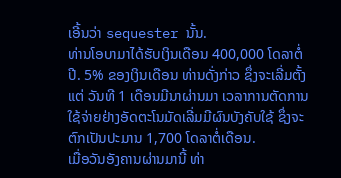ເອີ້ນວ່າ sequester ນັ້ນ.
ທ່ານໂອບາມາໄດ້ຮັບເງິນເດືອນ 400,000 ໂດລາຕໍ່ປີ. 5% ຂອງເງິນເດືອນ ທ່ານດັ່ງກ່າວ ຊຶ່ງຈະເລີ່ມຕັ້ງແຕ່ ວັນທີ 1 ເດືອນມີນາຜ່ານມາ ເວລາການຕັດການໃຊ້ຈ່າຍຢ່າງອັດຕະໂນມັດເລີ່ມມີຜົນບັງຄັບໃຊ້ ຊຶ່ງຈະຕົກເປັນປະມານ 1,700 ໂດລາຕໍ່ເດືອນ.
ເມື່ອວັນອັງຄານຜ່ານມານີ້ ທ່າ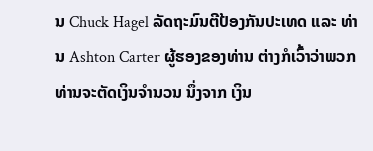ນ Chuck Hagel ລັດຖະມົນຕີປ້ອງກັນປະເທດ ແລະ ທ່ານ Ashton Carter ຜູ້ຮອງຂອງທ່ານ ຕ່າງກໍເວົ້າວ່າພວກທ່ານຈະຕັດເງິນຈໍານວນ ນຶ່ງຈາກ ເງິນ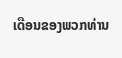ເດືອນຂອງພວກທ່ານ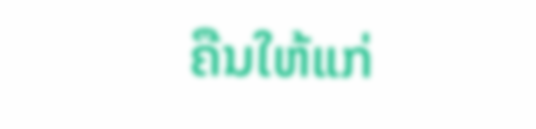ຄືນໃຫ້ແກ່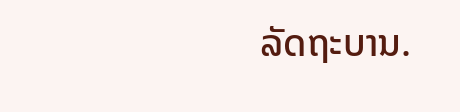ລັດຖະບານ.